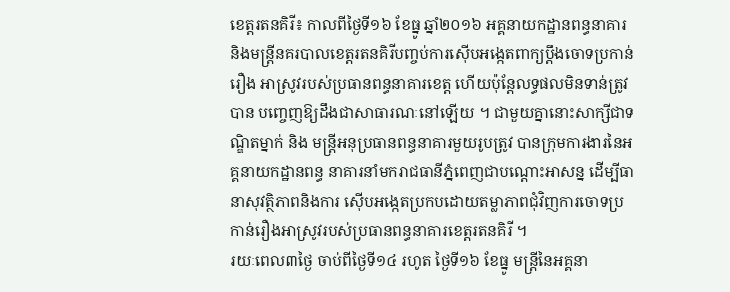ខេត្ដរតនគិរី៖ កាលពីថ្ងៃទី១៦ ខែធ្នូ ឆ្នាំ២០១៦ អគ្គនាយកដ្ឋានពន្ធនាគារ និងមន្ដ្រីនគរបាលខេត្ដរតនគិរីបញ្ចប់ការស៊ើបអង្កេតពាក្យប្ដឹងចោទប្រកាន់រឿង អាស្រូវរបស់ប្រធានពន្ធនាគារខេត្ដ ហើយប៉ុន្ដែលទ្ធផលមិនទាន់ត្រូវបាន បញ្ចេញឱ្យដឹងជាសាធារណៈនៅឡើយ ។ ជាមួយគ្នានោះសាក្សីជាទណ្ឌិតម្នាក់ និង មន្ដ្រីអនុប្រធានពន្ធនាគារមួយរូបត្រូវ បានក្រុមការងារនៃអគ្គនាយកដ្ឋានពន្ធ នាគារនាំមករាជធានីភ្នំពេញជាបណ្ដោះអាសន្ន ដើម្បីធានាសុវត្ថិភាពនិងការ ស៊ើបអង្កេតប្រកបដោយតម្លាភាពជុំវិញការចោទប្រកាន់រឿងអាស្រូវរបស់ប្រធានពន្ធនាគារខេត្ដរតនគិរី ។
រយៈពេល៣ថ្ងៃ ចាប់ពីថ្ងៃទី១៤ រហូត ថ្ងៃទី១៦ ខែធ្នូ មន្ដ្រីនៃអគ្គនា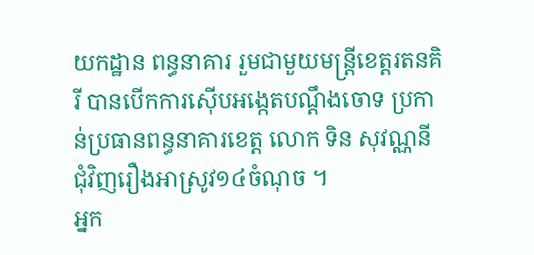យកដ្ឋាន ពន្ធនាគារ រួមជាមួយមន្ដ្រីខេត្ដរតនគិរី បានបើកការស៊ើបអង្កេតបណ្ដឹងចោទ ប្រកាន់ប្រធានពន្ធនាគារខេត្ដ លោក ទិន សុវណ្ណនី ជុំវិញរឿងអាស្រូវ១៤ចំណុច ។
អ្នក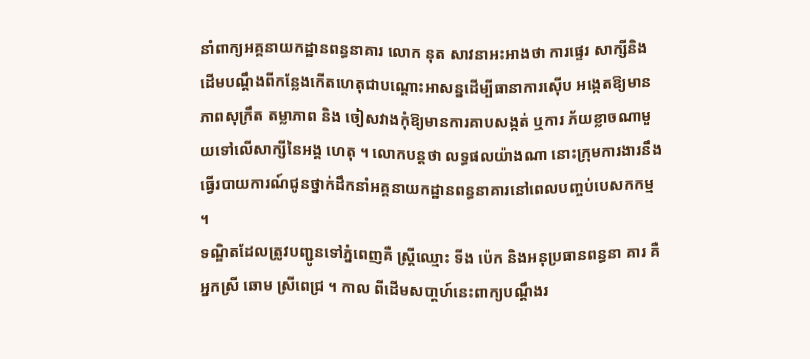នាំពាក្យអគ្គនាយកដ្ឋានពន្ធនាគារ លោក នុត សាវនាអះអាងថា ការផ្ទេរ សាក្សីនិងដើមបណ្ដឹងពីកន្លែងកើតហេតុជាបណ្ដោះអាសន្នដើម្បីធានាការស៊ើប អង្កេតឱ្យមានភាពសុក្រឹត តម្លាភាព និង ចៀសវាងកុំឱ្យមានការគាបសង្កត់ ឬការ ភ័យខ្លាចណាមួយទៅលើសាក្សីនៃអង្គ ហេតុ ។ លោកបន្ដថា លទ្ធផលយ៉ាងណា នោះក្រុមការងារនឹងធ្វើរបាយការណ៍ជូនថ្នាក់ដឹកនាំអគ្គនាយកដ្ឋានពន្ធនាគារនៅពេលបញ្ចប់បេសកកម្ម ។
ទណ្ឌិតដែលត្រូវបញ្ជូនទៅភ្នំពេញគឺ ស្ដ្រីឈ្មោះ ទីង ប៉េក និងអនុប្រធានពន្ធនា គារ គឺអ្នកស្រី ឆោម ស្រីពេជ្រ ។ កាល ពីដើមសបា្ដហ៍នេះពាក្យបណ្ដឹងរ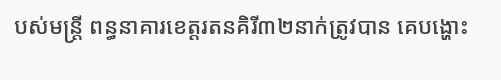បស់មន្ដ្រី ពន្ធនាគារខេត្ដរតនគិរី៣២នាក់ត្រូវបាន គេបង្ហោះ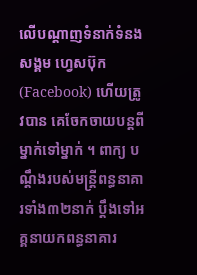លើបណ្ដាញទំនាក់ទំនងសង្គម ហ្វេសប៊ុក (Facebook) ហើយត្រូវបាន គេចែកចាយបន្ដពីម្នាក់ទៅម្នាក់ ។ ពាក្យ បណ្ដឹងរបស់មន្ដ្រីពន្ធនាគារទាំង៣២នាក់ ប្ដឹងទៅអគ្គនាយកពន្ធនាគារ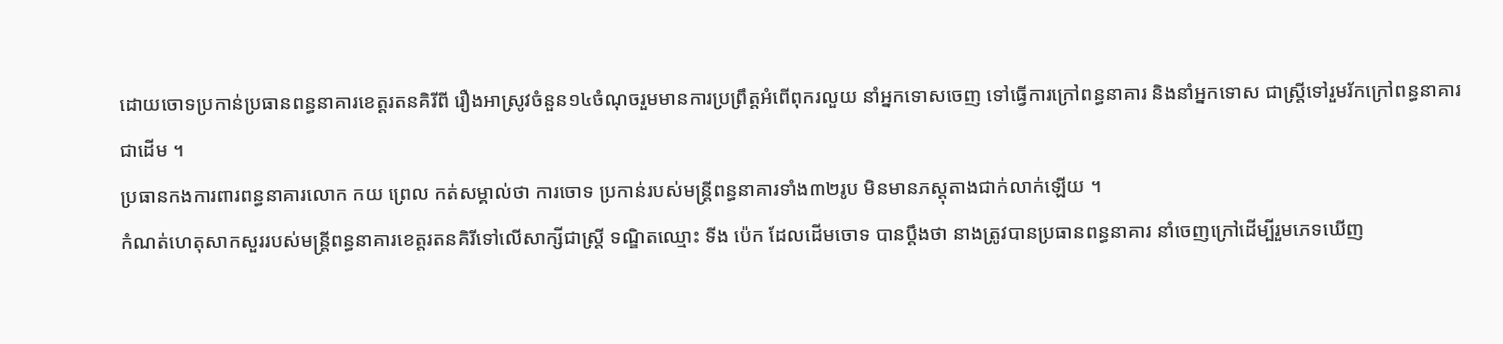ដោយចោទប្រកាន់ប្រធានពន្ធនាគារខេត្ដរតនគិរីពី រឿងអាស្រូវចំនួន១៤ចំណុចរួមមានការប្រព្រឹត្ដអំពើពុករលួយ នាំអ្នកទោសចេញ ទៅធ្វើការក្រៅពន្ធនាគារ និងនាំអ្នកទោស ជាស្ដ្រីទៅរួមរ័កក្រៅពន្ធនាគារជាដើម ។
ប្រធានកងការពារពន្ធនាគារលោក កយ ព្រេល កត់សម្គាល់ថា ការចោទ ប្រកាន់របស់មន្ដ្រីពន្ធនាគារទាំង៣២រូប មិនមានភស្ដុតាងជាក់លាក់ឡើយ ។
កំណត់ហេតុសាកសួររបស់មន្ដ្រីពន្ធនាគារខេត្ដរតនគិរីទៅលើសាក្សីជាស្ដ្រី ទណ្ឌិតឈ្មោះ ទីង ប៉េក ដែលដើមចោទ បានប្ដឹងថា នាងត្រូវបានប្រធានពន្ធនាគារ នាំចេញក្រៅដើម្បីរួមភេទឃើញ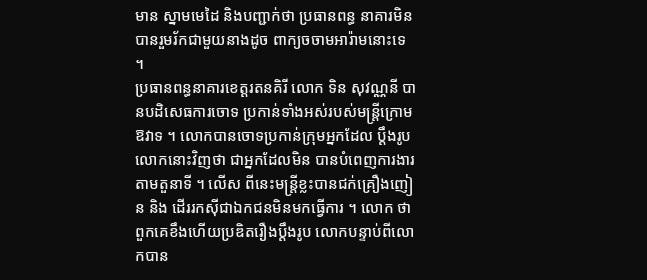មាន ស្នាមមេដៃ និងបញ្ជាក់ថា ប្រធានពន្ធ នាគារមិនបានរួមរ័កជាមួយនាងដូច ពាក្យចចាមអារ៉ាមនោះទេ ។
ប្រធានពន្ធនាគារខេត្ដរតនគិរី លោក ទិន សុវណ្ណនី បានបដិសេធការចោទ ប្រកាន់ទាំងអស់របស់មន្ដ្រីក្រោមឱវាទ ។ លោកបានចោទប្រកាន់ក្រុមអ្នកដែល ប្ដឹងរូបលោកនោះវិញថា ជាអ្នកដែលមិន បានបំពេញការងារតាមតួនាទី ។ លើស ពីនេះមន្ដ្រីខ្លះបានជក់គ្រឿងញៀន និង ដើររកស៊ីជាឯកជនមិនមកធ្វើការ ។ លោក ថា ពួកគេខឹងហើយប្រឌិតរឿងប្ដឹងរូប លោកបន្ទាប់ពីលោកបាន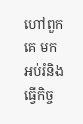ហៅពួកគេ មកអប់រំនិងធ្វើកិច្ច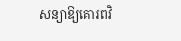សន្យាឱ្យគោរពវិ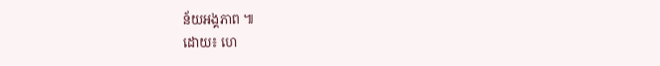ន័យអង្គភាព ៕
ដោយ៖ ហេ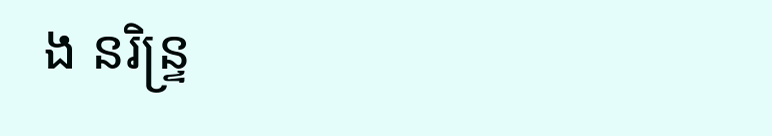ង នរិន្ទ្រ